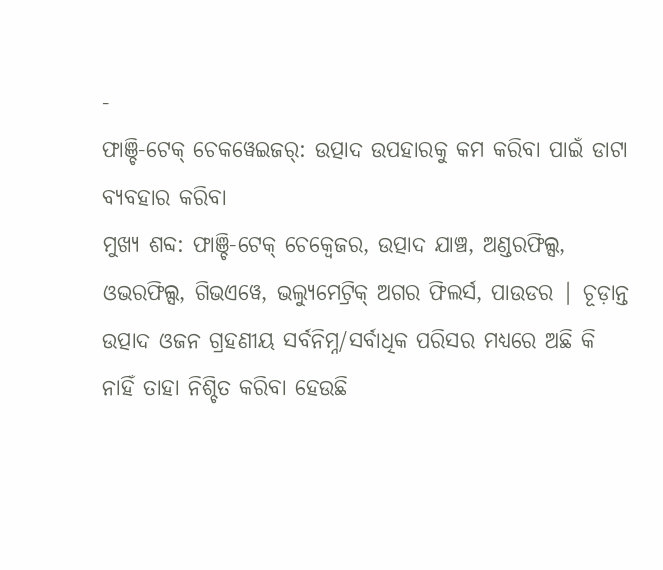-
ଫାଞ୍ଚି-ଟେକ୍ ଚେକୱେଇଜର୍: ଉତ୍ପାଦ ଉପହାରକୁ କମ କରିବା ପାଇଁ ଡାଟା ବ୍ୟବହାର କରିବା
ମୁଖ୍ୟ ଶବ୍ଦ: ଫାଞ୍ଚି-ଟେକ୍ ଚେକ୍ୱେଜର, ଉତ୍ପାଦ ଯାଞ୍ଚ, ଅଣ୍ଡରଫିଲ୍ସ, ଓଭରଫିଲ୍ସ, ଗିଭଏୱେ, ଭଲ୍ୟୁମେଟ୍ରିକ୍ ଅଗର ଫିଲର୍ସ, ପାଉଡର | ଚୂଡ଼ାନ୍ତ ଉତ୍ପାଦ ଓଜନ ଗ୍ରହଣୀୟ ସର୍ବନିମ୍ନ/ସର୍ବାଧିକ ପରିସର ମଧ୍ୟରେ ଅଛି କି ନାହିଁ ତାହା ନିଶ୍ଚିତ କରିବା ହେଉଛି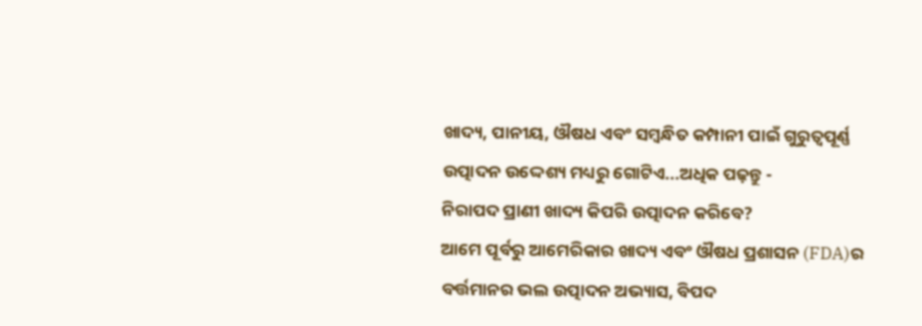ଖାଦ୍ୟ, ପାନୀୟ, ଔଷଧ ଏବଂ ସମ୍ବନ୍ଧିତ କମ୍ପାନୀ ପାଇଁ ଗୁରୁତ୍ୱପୂର୍ଣ୍ଣ ଉତ୍ପାଦନ ଉଦ୍ଦେଶ୍ୟ ମଧ୍ୟରୁ ଗୋଟିଏ...ଅଧିକ ପଢ଼ନ୍ତୁ -
ନିରାପଦ ପ୍ରାଣୀ ଖାଦ୍ୟ କିପରି ଉତ୍ପାଦନ କରିବେ?
ଆମେ ପୂର୍ବରୁ ଆମେରିକାର ଖାଦ୍ୟ ଏବଂ ଔଷଧ ପ୍ରଶାସନ (FDA)ର ବର୍ତ୍ତମାନର ଭଲ ଉତ୍ପାଦନ ଅଭ୍ୟାସ, ବିପଦ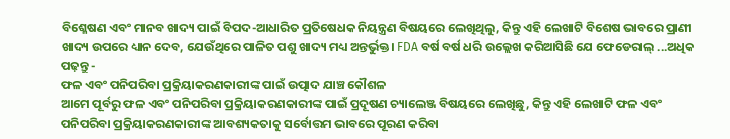ବିଶ୍ଳେଷଣ ଏବଂ ମାନବ ଖାଦ୍ୟ ପାଇଁ ବିପଦ-ଆଧାରିତ ପ୍ରତିଷେଧକ ନିୟନ୍ତ୍ରଣ ବିଷୟରେ ଲେଖିଥିଲୁ, କିନ୍ତୁ ଏହି ଲେଖାଟି ବିଶେଷ ଭାବରେ ପ୍ରାଣୀ ଖାଦ୍ୟ ଉପରେ ଧ୍ୟାନ ଦେବ, ଯେଉଁଥିରେ ପାଳିତ ପଶୁ ଖାଦ୍ୟ ମଧ୍ୟ ଅନ୍ତର୍ଭୁକ୍ତ। FDA ବର୍ଷ ବର୍ଷ ଧରି ଉଲ୍ଲେଖ କରିଆସିଛି ଯେ ଫେଡେରାଲ୍ ...ଅଧିକ ପଢ଼ନ୍ତୁ -
ଫଳ ଏବଂ ପନିପରିବା ପ୍ରକ୍ରିୟାକରଣକାରୀଙ୍କ ପାଇଁ ଉତ୍ପାଦ ଯାଞ୍ଚ କୌଶଳ
ଆମେ ପୂର୍ବରୁ ଫଳ ଏବଂ ପନିପରିବା ପ୍ରକ୍ରିୟାକରଣକାରୀଙ୍କ ପାଇଁ ପ୍ରଦୂଷଣ ଚ୍ୟାଲେଞ୍ଜ ବିଷୟରେ ଲେଖିଛୁ, କିନ୍ତୁ ଏହି ଲେଖାଟି ଫଳ ଏବଂ ପନିପରିବା ପ୍ରକ୍ରିୟାକରଣକାରୀଙ୍କ ଆବଶ୍ୟକତାକୁ ସର୍ବୋତ୍ତମ ଭାବରେ ପୂରଣ କରିବା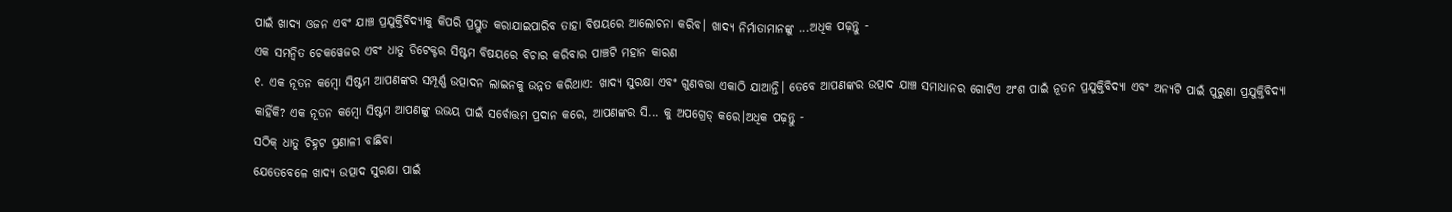ପାଇଁ ଖାଦ୍ୟ ଓଜନ ଏବଂ ଯାଞ୍ଚ ପ୍ରଯୁକ୍ତିବିଦ୍ୟାକୁ କିପରି ପ୍ରସ୍ତୁତ କରାଯାଇପାରିବ ତାହା ବିଷୟରେ ଆଲୋଚନା କରିବ। ଖାଦ୍ୟ ନିର୍ମାତାମାନଙ୍କୁ ...ଅଧିକ ପଢ଼ନ୍ତୁ -
ଏକ ସମନ୍ୱିତ ଚେକୱେଜର ଏବଂ ଧାତୁ ଡିଟେକ୍ଟର ସିଷ୍ଟମ ବିଷୟରେ ବିଚାର କରିବାର ପାଞ୍ଚଟି ମହାନ କାରଣ
୧. ଏକ ନୂତନ କମ୍ବୋ ସିଷ୍ଟମ ଆପଣଙ୍କର ସମ୍ପୂର୍ଣ୍ଣ ଉତ୍ପାଦନ ଲାଇନକୁ ଉନ୍ନତ କରିଥାଏ: ଖାଦ୍ୟ ସୁରକ୍ଷା ଏବଂ ଗୁଣବତ୍ତା ଏକାଠି ଯାଆନ୍ତି। ତେବେ ଆପଣଙ୍କର ଉତ୍ପାଦ ଯାଞ୍ଚ ସମାଧାନର ଗୋଟିଏ ଅଂଶ ପାଇଁ ନୂତନ ପ୍ରଯୁକ୍ତିବିଦ୍ୟା ଏବଂ ଅନ୍ୟଟି ପାଇଁ ପୁରୁଣା ପ୍ରଯୁକ୍ତିବିଦ୍ୟା କାହିଁକି? ଏକ ନୂତନ କମ୍ବୋ ସିଷ୍ଟମ ଆପଣଙ୍କୁ ଉଭୟ ପାଇଁ ସର୍ବୋତ୍ତମ ପ୍ରଦାନ କରେ, ଆପଣଙ୍କର ସି... କୁ ଅପଗ୍ରେଡ୍ କରେ।ଅଧିକ ପଢ଼ନ୍ତୁ -
ସଠିକ୍ ଧାତୁ ଚିହ୍ନଟ ପ୍ରଣାଳୀ ବାଛିବା
ଯେତେବେଳେ ଖାଦ୍ୟ ଉତ୍ପାଦ ସୁରକ୍ଷା ପାଇଁ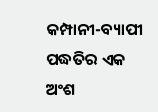କମ୍ପାନୀ-ବ୍ୟାପୀ ପଦ୍ଧତିର ଏକ ଅଂଶ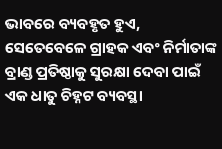ଭାବରେ ବ୍ୟବହୃତ ହୁଏ, ସେତେବେଳେ ଗ୍ରାହକ ଏବଂ ନିର୍ମାତାଙ୍କ ବ୍ରାଣ୍ଡ ପ୍ରତିଷ୍ଠାକୁ ସୁରକ୍ଷା ଦେବା ପାଇଁ ଏକ ଧାତୁ ଚିହ୍ନଟ ବ୍ୟବସ୍ଥା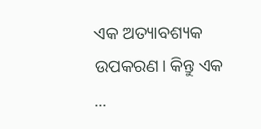ଏକ ଅତ୍ୟାବଶ୍ୟକ ଉପକରଣ। କିନ୍ତୁ ଏକ ...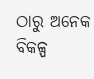ଠାରୁ ଅନେକ ବିକଳ୍ପ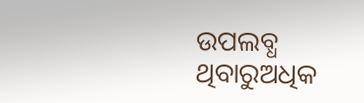ଉପଲବ୍ଧ ଥିବାରୁଅଧିକ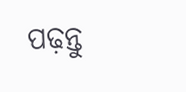ପଢ଼ନ୍ତୁ